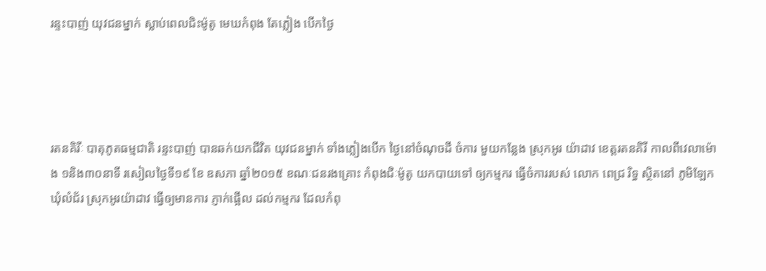រន្ទះបាញ់ យុវជនម្នាក់ ស្លាប់ពេលជិះម៉ូតូ មេឃកំពុង តែភ្លៀង បើកថ្ងៃ




រតនគិរីៈ បាតុភូតធម្មជាតិ រន្ទះបាញ់ បានឆក់យកជីវិត យុវជនម្នាក់ ទាំងភ្លៀងបើក ថ្ងៃនៅចំណុចដី ចំការ មួយកន្លែង ស្រុកអូរ យ៉ាដាវ ខេត្តរតនគិរី កាលពីវេលាម៉ោង ១និង៣០នាទី រសៀលថ្ងៃទី១៩ ខែ ឧសភា ឆ្នាំ២០១៥ ខណៈជនរងគ្រោះ កំពុងជិៈម៉ូតូ យកបាយទៅ ឲ្យកម្មករ ធ្វើចំការរបស់ លោក ពេជ្រ រិទ្ធ ស្ថិតនៅ ភូមិឡែកឃុំលំជ័រ ស្រុកអូរយ៉ាដាវ ធ្វើឲ្យមានការ ភ្ញាក់ផ្អើល ដល់កម្មករ ដែលកំពុ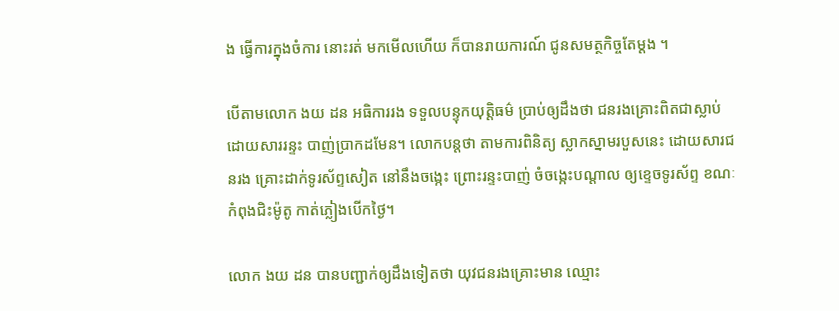ង ធ្វើការក្នុងចំការ នោះរត់ មកមើលហើយ ក៏បានរាយការណ៍ ជូនសមត្ថកិច្ចតែម្តង ។

បើតាមលោក ងយ ដន អធិការរង ទទួលបន្ទុកយុត្តិធម៌ ប្រាប់ឲ្យដឹងថា ជនរងគ្រោះពិតជាស្លាប់ ដោយសាររន្ទះ បាញ់ប្រាកដមែន។ លោកបន្តថា តាមការពិនិត្យ ស្លាកស្នាមរបួសនេះ ដោយសារជនរង គ្រោះដាក់ទូរស័ព្ទសៀត នៅនឹងចង្កេះ ព្រោះរន្ទះបាញ់ ចំចង្កេះបណ្តាល ឲ្យខ្ទេចទូរស័ព្ទ ខណៈកំពុងជិះម៉ូតូ កាត់ភ្លៀងបើកថ្ងៃ។

លោក ងយ ដន បានបញ្ជាក់ឲ្យដឹងទៀតថា យុវជនរងគ្រោះមាន ឈ្មោះ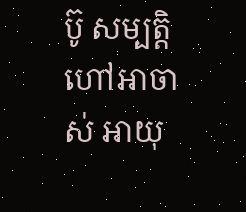ប៊ូ សម្បត្តិ ហៅអាចាស់ អាយុ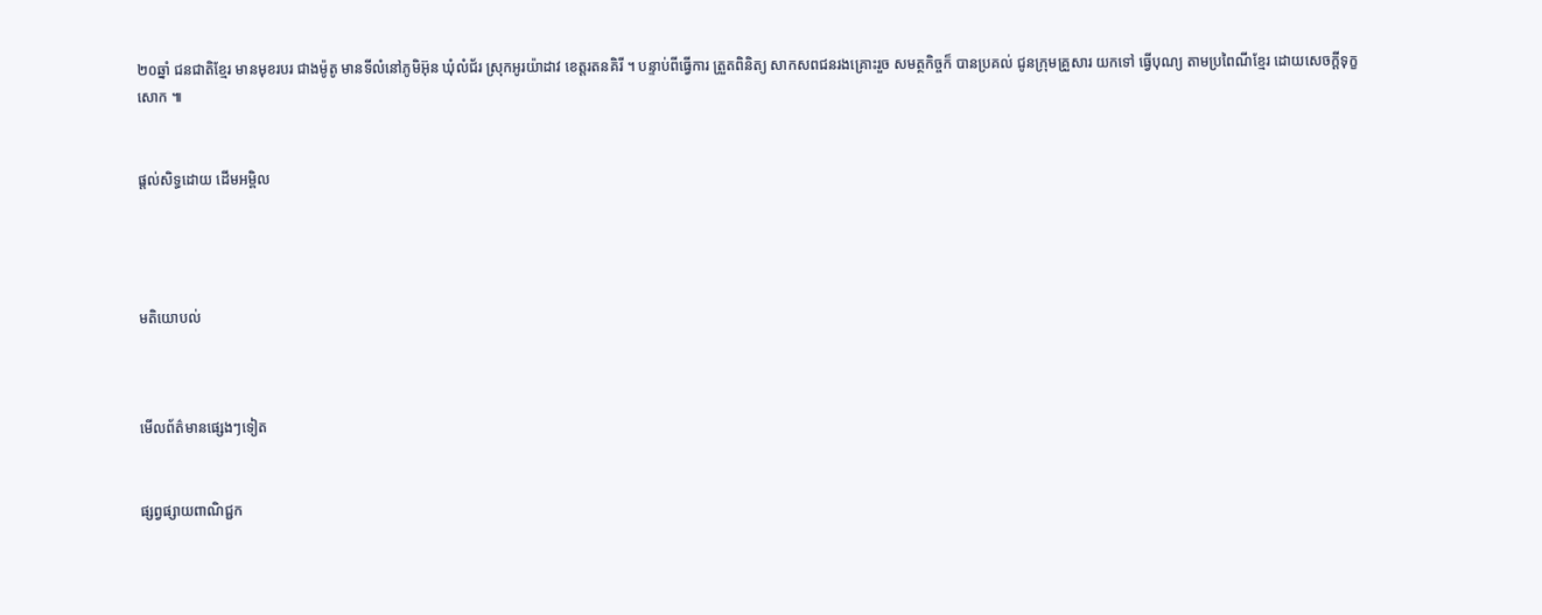២០ឆ្នាំ ជនជាតិខ្មែរ មានមុខរបរ ជាងម៉ូតូ មានទីលំនៅភូមិអ៊ុន ឃុំលំជ័រ ស្រុកអូរយ៉ាដាវ ខេត្តរតនគិរី ។ បន្ទាប់ពីធ្វើការ ត្រួតពិនិត្យ សាកសពជនរងគ្រោះរួច សមត្ថកិច្ចក៏ បានប្រគល់ ជូនក្រុមគ្រួសារ យកទៅ ធ្វើបុណ្យ តាមប្រពៃណីខ្មែរ ដោយសេចក្តីទុក្ខសោក ៕


ផ្តល់សិទ្ធដោយ ដើមអម្ពិល




មតិយោបល់



មើលព័ត៌មានផ្សេងៗទៀត


ផ្សព្វផ្សាយពាណិជ្ជក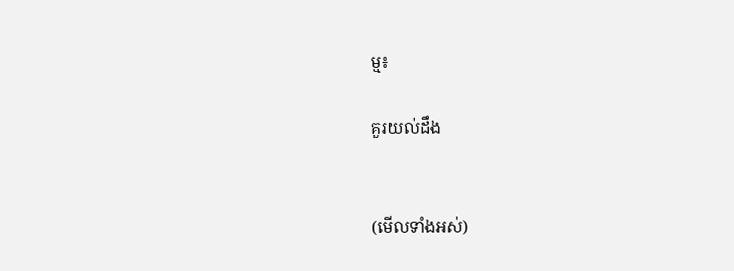ម្ម៖

គួរយល់ដឹង


(មើលទាំងអស់)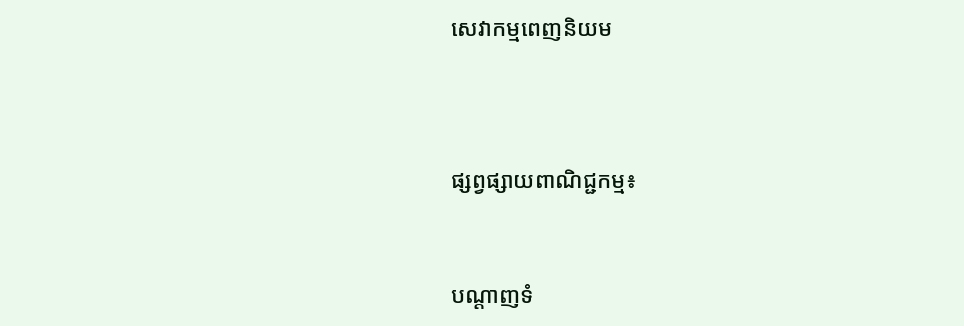សេវាកម្មពេញនិយម



ផ្សព្វផ្សាយពាណិជ្ជកម្ម៖


បណ្តាញទំ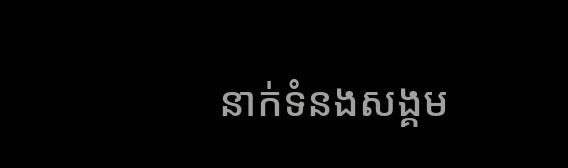នាក់ទំនងសង្គម